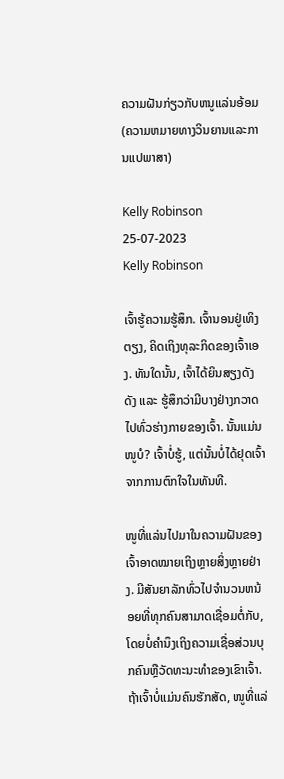ຄວາມຝັນກ່ຽວກັບຫນູແລ່ນອ້ອມ (ຄວາມຫມາຍທາງວິນຍານແລະການແປພາສາ)

Kelly Robinson 25-07-2023
Kelly Robinson

ເຈົ້າຮູ້ຄວາມຮູ້ສຶກ. ເຈົ້ານອນຢູ່ເທິງຕຽງ, ຄິດເຖິງທຸລະກິດຂອງເຈົ້າເອງ. ທັນໃດນັ້ນ, ເຈົ້າໄດ້ຍິນສຽງດັງດັງ ແລະ ຮູ້ສຶກວ່າມີບາງຢ່າງກວາດໄປທົ່ວຮ່າງກາຍຂອງເຈົ້າ. ນັ້ນແມ່ນໜູບໍ? ເຈົ້າບໍ່ຮູ້, ແຕ່ນັ້ນບໍ່ໄດ້ຢຸດເຈົ້າຈາກການຕົກໃຈໃນທັນທີ.

ໜູທີ່ແລ່ນໄປມາໃນຄວາມຝັນຂອງເຈົ້າອາດໝາຍເຖິງຫຼາຍສິ່ງຫຼາຍຢ່າງ. ມີສັນຍາລັກທົ່ວໄປຈໍານວນຫນ້ອຍທີ່ທຸກຄົນສາມາດເຊື່ອມຕໍ່ກັບ, ໂດຍບໍ່ຄໍານຶງເຖິງຄວາມເຊື່ອສ່ວນບຸກຄົນຫຼືວັດທະນະທໍາຂອງເຂົາເຈົ້າ. ຖ້າເຈົ້າບໍ່ແມ່ນຄົນຮັກສັດ, ໜູທີ່ແລ່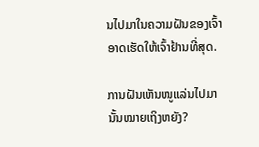ນໄປມາໃນຄວາມຝັນຂອງເຈົ້າອາດເຮັດໃຫ້ເຈົ້າຢ້ານທີ່ສຸດ.

ການຝັນເຫັນໜູແລ່ນໄປມານັ້ນໝາຍເຖິງຫຍັງ?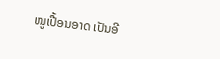ໜູເປື້ອນອາດ ເປັນອີ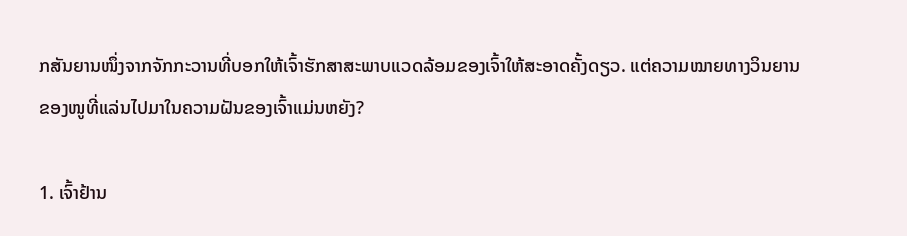ກສັນຍານໜຶ່ງຈາກຈັກກະວານທີ່ບອກໃຫ້ເຈົ້າຮັກສາສະພາບແວດລ້ອມຂອງເຈົ້າໃຫ້ສະອາດຄັ້ງດຽວ. ແຕ່ຄວາມໝາຍທາງວິນຍານຂອງໜູທີ່ແລ່ນໄປມາໃນຄວາມຝັນຂອງເຈົ້າແມ່ນຫຍັງ?

1. ເຈົ້າຢ້ານ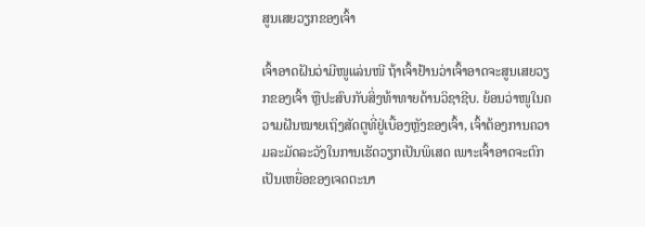ສູນເສຍວຽກຂອງເຈົ້າ

ເຈົ້າອາດຝັນວ່າມີໜູແລ່ນໜີ ຖ້າເຈົ້າຢ້ານວ່າເຈົ້າອາດຈະສູນເສຍວຽກຂອງເຈົ້າ ຫຼືປະສົບກັບສິ່ງທ້າທາຍດ້ານວິຊາຊີບ. ຍ້ອນວ່າໜູໃນຄວາມຝັນໝາຍເຖິງສັດຕູທີ່ຢູ່ເບື້ອງຫຼັງຂອງເຈົ້າ, ເຈົ້າຕ້ອງການຄວາມລະມັດລະວັງໃນການເຮັດວຽກເປັນພິເສດ ເພາະເຈົ້າອາດຈະຕົກເປັນເຫຍື່ອຂອງເຈດຕະນາ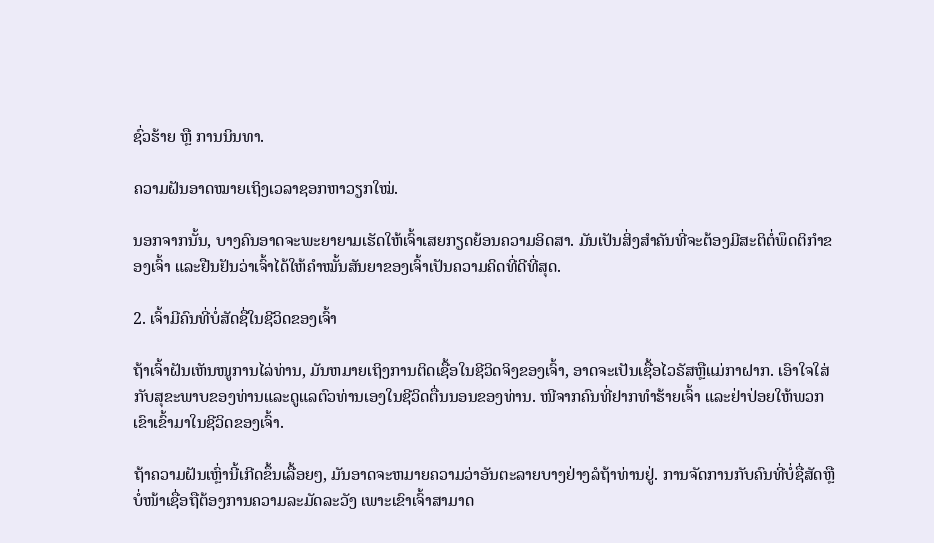ຊົ່ວຮ້າຍ ຫຼື ການນິນທາ.

ຄວາມຝັນອາດໝາຍເຖິງເວລາຊອກຫາວຽກໃໝ່.

ນອກຈາກນັ້ນ, ບາງຄົນອາດຈະພະຍາຍາມເຮັດໃຫ້ເຈົ້າເສຍກຽດຍ້ອນຄວາມອິດສາ. ມັນເປັນສິ່ງສຳຄັນທີ່ຈະຕ້ອງມີສະຕິຕໍ່ພຶດຕິກຳຂອງເຈົ້າ ແລະຢືນຢັນວ່າເຈົ້າໄດ້ໃຫ້ຄຳໝັ້ນສັນຍາຂອງເຈົ້າເປັນຄວາມຄິດທີ່ດີທີ່ສຸດ.

2. ເຈົ້າມີຄົນທີ່ບໍ່ສັດຊື່ໃນຊີວິດຂອງເຈົ້າ

ຖ້າເຈົ້າຝັນເຫັນໜູການໄລ່ທ່ານ, ມັນຫມາຍເຖິງການຕິດເຊື້ອໃນຊີວິດຈິງຂອງເຈົ້າ, ອາດຈະເປັນເຊື້ອໄວຣັສຫຼືແມ່ກາຝາກ. ເອົາໃຈໃສ່ກັບສຸຂະພາບຂອງທ່ານແລະດູແລຕົວທ່ານເອງໃນຊີວິດຕື່ນນອນຂອງທ່ານ. ໜີຈາກຄົນທີ່ຢາກທຳຮ້າຍເຈົ້າ ແລະຢ່າປ່ອຍໃຫ້ພວກເຂົາເຂົ້າມາໃນຊີວິດຂອງເຈົ້າ.

ຖ້າຄວາມຝັນເຫຼົ່ານີ້ເກີດຂຶ້ນເລື້ອຍໆ, ມັນອາດຈະຫມາຍຄວາມວ່າອັນຕະລາຍບາງຢ່າງລໍຖ້າທ່ານຢູ່. ການຈັດການກັບຄົນທີ່ບໍ່ຊື່ສັດຫຼືບໍ່ໜ້າເຊື່ອຖືຕ້ອງການຄວາມລະມັດລະວັງ ເພາະເຂົາເຈົ້າສາມາດ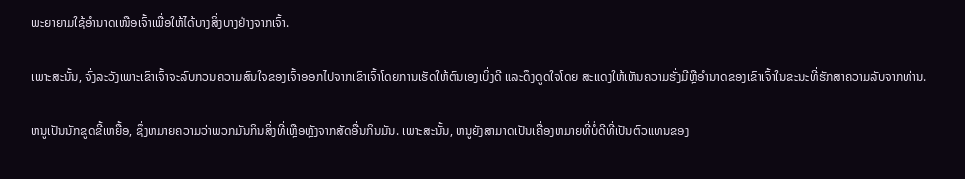ພະຍາຍາມໃຊ້ອຳນາດເໜືອເຈົ້າເພື່ອໃຫ້ໄດ້ບາງສິ່ງບາງຢ່າງຈາກເຈົ້າ.

ເພາະສະນັ້ນ, ຈົ່ງລະວັງເພາະເຂົາເຈົ້າຈະລົບກວນຄວາມສົນໃຈຂອງເຈົ້າອອກໄປຈາກເຂົາເຈົ້າໂດຍການເຮັດໃຫ້ຕົນເອງເບິ່ງດີ ແລະດຶງດູດໃຈໂດຍ ສະແດງໃຫ້ເຫັນຄວາມຮັ່ງມີຫຼືອໍານາດຂອງເຂົາເຈົ້າໃນຂະນະທີ່ຮັກສາຄວາມລັບຈາກທ່ານ.

ຫນູເປັນນັກຂູດຂີ້ເຫຍື້ອ, ຊຶ່ງຫມາຍຄວາມວ່າພວກມັນກິນສິ່ງທີ່ເຫຼືອຫຼັງຈາກສັດອື່ນກິນມັນ. ເພາະສະນັ້ນ, ຫນູຍັງສາມາດເປັນເຄື່ອງຫມາຍທີ່ບໍ່ດີທີ່ເປັນຕົວແທນຂອງ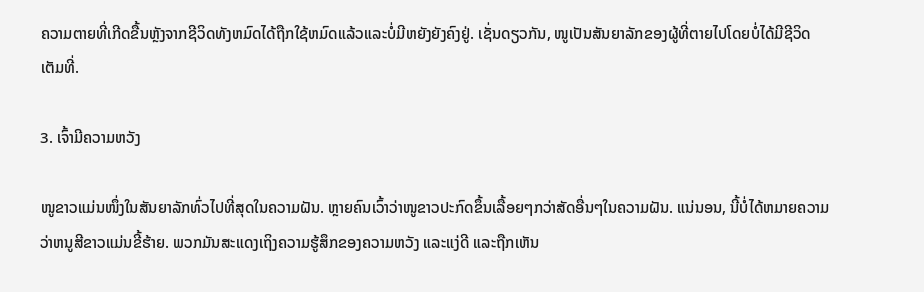ຄວາມຕາຍທີ່ເກີດຂື້ນຫຼັງຈາກຊີວິດທັງຫມົດໄດ້ຖືກໃຊ້ຫມົດແລ້ວແລະບໍ່ມີຫຍັງຍັງຄົງຢູ່. ເຊັ່ນດຽວກັນ, ໜູເປັນສັນຍາລັກຂອງຜູ້ທີ່ຕາຍໄປໂດຍບໍ່ໄດ້ມີຊີວິດເຕັມທີ່.

3. ເຈົ້າມີຄວາມຫວັງ

ໜູຂາວແມ່ນໜຶ່ງໃນສັນຍາລັກທົ່ວໄປທີ່ສຸດໃນຄວາມຝັນ. ຫຼາຍຄົນເວົ້າວ່າໜູຂາວປະກົດຂຶ້ນເລື້ອຍໆກວ່າສັດອື່ນໆໃນຄວາມຝັນ. ແນ່ນອນ, ນີ້ບໍ່ໄດ້ຫມາຍຄວາມວ່າຫນູສີຂາວແມ່ນຂີ້ຮ້າຍ. ພວກມັນສະແດງເຖິງຄວາມຮູ້ສຶກຂອງຄວາມຫວັງ ແລະແງ່ດີ ແລະຖືກເຫັນ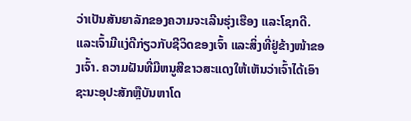ວ່າເປັນສັນຍາລັກຂອງຄວາມຈະເລີນຮຸ່ງເຮືອງ ແລະໂຊກດີ.ແລະເຈົ້າມີແງ່ດີກ່ຽວກັບຊີວິດຂອງເຈົ້າ ແລະສິ່ງທີ່ຢູ່ຂ້າງໜ້າຂອງເຈົ້າ. ຄວາມຝັນທີ່ມີຫນູສີຂາວສະແດງໃຫ້ເຫັນວ່າເຈົ້າໄດ້ເອົາຊະນະອຸປະສັກຫຼືບັນຫາໂດ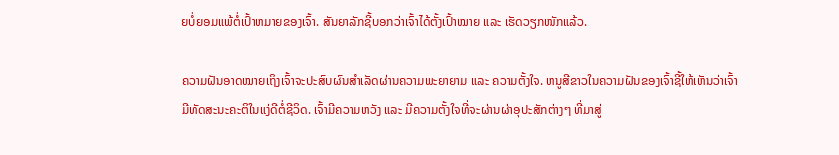ຍບໍ່ຍອມແພ້ຕໍ່ເປົ້າຫມາຍຂອງເຈົ້າ. ສັນຍາລັກຊີ້ບອກວ່າເຈົ້າໄດ້ຕັ້ງເປົ້າໝາຍ ແລະ ເຮັດວຽກໜັກແລ້ວ.

ຄວາມຝັນອາດໝາຍເຖິງເຈົ້າຈະປະສົບຜົນສຳເລັດຜ່ານຄວາມພະຍາຍາມ ແລະ ຄວາມຕັ້ງໃຈ. ຫນູສີຂາວໃນຄວາມຝັນຂອງເຈົ້າຊີ້ໃຫ້ເຫັນວ່າເຈົ້າມີທັດສະນະຄະຕິໃນແງ່ດີຕໍ່ຊີວິດ. ເຈົ້າມີຄວາມຫວັງ ແລະ ມີຄວາມຕັ້ງໃຈທີ່ຈະຜ່ານຜ່າອຸປະສັກຕ່າງໆ ທີ່ມາສູ່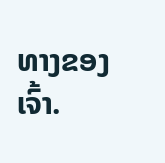ທາງຂອງເຈົ້າ.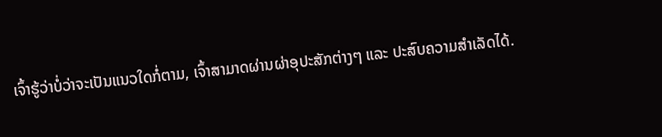ເຈົ້າຮູ້ວ່າບໍ່ວ່າຈະເປັນແນວໃດກໍ່ຕາມ, ເຈົ້າສາມາດຜ່ານຜ່າອຸປະສັກຕ່າງໆ ແລະ ປະສົບຄວາມສຳເລັດໄດ້.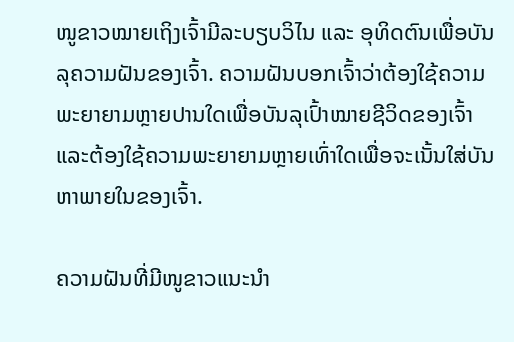ໜູຂາວໝາຍເຖິງເຈົ້າມີລະບຽບວິໄນ ແລະ ອຸທິດຕົນເພື່ອບັນລຸຄວາມຝັນຂອງເຈົ້າ. ຄວາມຝັນບອກເຈົ້າວ່າຕ້ອງໃຊ້ຄວາມພະຍາຍາມຫຼາຍປານໃດເພື່ອບັນລຸເປົ້າໝາຍຊີວິດຂອງເຈົ້າ ແລະຕ້ອງໃຊ້ຄວາມພະຍາຍາມຫຼາຍເທົ່າໃດເພື່ອຈະເນັ້ນໃສ່ບັນຫາພາຍໃນຂອງເຈົ້າ.

ຄວາມຝັນທີ່ມີໜູຂາວແນະນຳ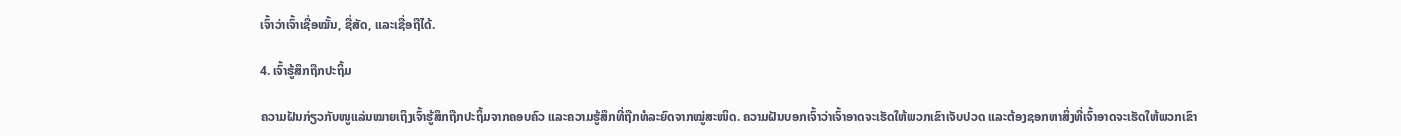ເຈົ້າວ່າເຈົ້າເຊື່ອໝັ້ນ, ຊື່ສັດ, ແລະເຊື່ອຖືໄດ້.

4. ເຈົ້າຮູ້ສຶກຖືກປະຖິ້ມ

ຄວາມຝັນກ່ຽວກັບໜູແລ່ນໝາຍເຖິງເຈົ້າຮູ້ສຶກຖືກປະຖິ້ມຈາກຄອບຄົວ ແລະຄວາມຮູ້ສຶກທີ່ຖືກທໍລະຍົດຈາກໝູ່ສະໜິດ. ຄວາມຝັນບອກເຈົ້າວ່າເຈົ້າອາດຈະເຮັດໃຫ້ພວກເຂົາເຈັບປວດ ແລະຕ້ອງຊອກຫາສິ່ງທີ່ເຈົ້າອາດຈະເຮັດໃຫ້ພວກເຂົາ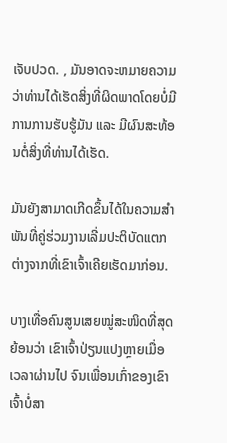ເຈັບປວດ. , ມັນອາດຈະຫມາຍຄວາມວ່າທ່ານໄດ້ເຮັດສິ່ງທີ່ຜິດພາດໂດຍບໍ່ມີການການຮັບຮູ້ມັນ ແລະ ມີຜົນສະທ້ອນຕໍ່ສິ່ງທີ່ທ່ານໄດ້ເຮັດ.

ມັນຍັງສາມາດເກີດຂຶ້ນໄດ້ໃນຄວາມສຳພັນທີ່ຄູ່ຮ່ວມງານເລີ່ມປະຕິບັດແຕກຕ່າງຈາກທີ່ເຂົາເຈົ້າເຄີຍເຮັດມາກ່ອນ.

ບາງເທື່ອຄົນສູນເສຍໝູ່ສະໜິດທີ່ສຸດຍ້ອນວ່າ ເຂົາເຈົ້າປ່ຽນແປງຫຼາຍເມື່ອເວລາຜ່ານໄປ ຈົນເພື່ອນເກົ່າຂອງເຂົາເຈົ້າບໍ່ສາ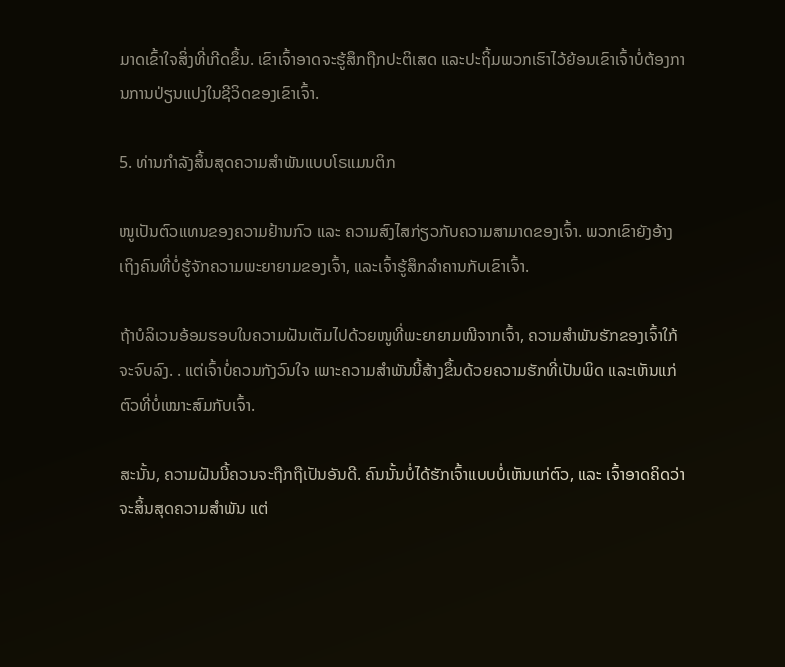ມາດເຂົ້າໃຈສິ່ງທີ່ເກີດຂຶ້ນ. ເຂົາເຈົ້າອາດຈະຮູ້ສຶກຖືກປະຕິເສດ ແລະປະຖິ້ມພວກເຮົາໄວ້ຍ້ອນເຂົາເຈົ້າບໍ່ຕ້ອງການການປ່ຽນແປງໃນຊີວິດຂອງເຂົາເຈົ້າ.

5. ທ່ານກຳລັງສິ້ນສຸດຄວາມສຳພັນແບບໂຣແມນຕິກ

ໜູເປັນຕົວແທນຂອງຄວາມຢ້ານກົວ ແລະ ຄວາມສົງໄສກ່ຽວກັບຄວາມສາມາດຂອງເຈົ້າ. ພວກເຂົາຍັງອ້າງເຖິງຄົນທີ່ບໍ່ຮູ້ຈັກຄວາມພະຍາຍາມຂອງເຈົ້າ, ແລະເຈົ້າຮູ້ສຶກລຳຄານກັບເຂົາເຈົ້າ.

ຖ້າບໍລິເວນອ້ອມຮອບໃນຄວາມຝັນເຕັມໄປດ້ວຍໜູທີ່ພະຍາຍາມໜີຈາກເຈົ້າ, ຄວາມສຳພັນຮັກຂອງເຈົ້າໃກ້ຈະຈົບລົງ. . ແຕ່ເຈົ້າບໍ່ຄວນກັງວົນໃຈ ເພາະຄວາມສຳພັນນີ້ສ້າງຂຶ້ນດ້ວຍຄວາມຮັກທີ່ເປັນພິດ ແລະເຫັນແກ່ຕົວທີ່ບໍ່ເໝາະສົມກັບເຈົ້າ.

ສະນັ້ນ, ຄວາມຝັນນີ້ຄວນຈະຖືກຖືເປັນອັນດີ. ຄົນນັ້ນບໍ່ໄດ້ຮັກເຈົ້າແບບບໍ່ເຫັນແກ່ຕົວ, ແລະ ເຈົ້າອາດຄິດວ່າຈະສິ້ນສຸດຄວາມສຳພັນ ແຕ່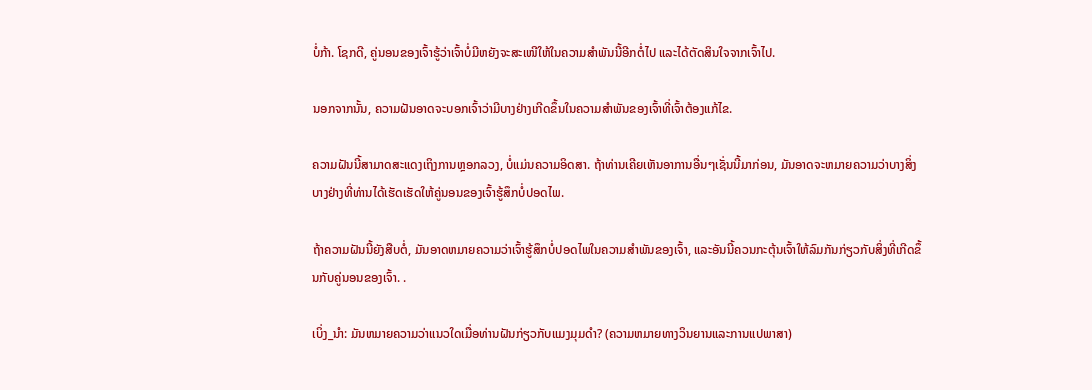ບໍ່ກ້າ. ໂຊກດີ, ຄູ່ນອນຂອງເຈົ້າຮູ້ວ່າເຈົ້າບໍ່ມີຫຍັງຈະສະເໜີໃຫ້ໃນຄວາມສຳພັນນີ້ອີກຕໍ່ໄປ ແລະໄດ້ຕັດສິນໃຈຈາກເຈົ້າໄປ.

ນອກຈາກນັ້ນ, ຄວາມຝັນອາດຈະບອກເຈົ້າວ່າມີບາງຢ່າງເກີດຂຶ້ນໃນຄວາມສຳພັນຂອງເຈົ້າທີ່ເຈົ້າຕ້ອງແກ້ໄຂ.

ຄວາມຝັນນີ້ສາມາດສະແດງເຖິງການຫຼອກລວງ, ບໍ່ແມ່ນຄວາມອິດສາ. ຖ້າທ່ານເຄີຍເຫັນອາການອື່ນໆເຊັ່ນນີ້ມາກ່ອນ, ມັນອາດຈະຫມາຍຄວາມວ່າບາງສິ່ງບາງຢ່າງທີ່ທ່ານໄດ້ເຮັດເຮັດໃຫ້ຄູ່ນອນຂອງເຈົ້າຮູ້ສຶກບໍ່ປອດໄພ.

ຖ້າຄວາມຝັນນີ້ຍັງສືບຕໍ່, ມັນອາດຫມາຍຄວາມວ່າເຈົ້າຮູ້ສຶກບໍ່ປອດໄພໃນຄວາມສຳພັນຂອງເຈົ້າ, ແລະອັນນີ້ຄວນກະຕຸ້ນເຈົ້າໃຫ້ລົມກັນກ່ຽວກັບສິ່ງທີ່ເກີດຂຶ້ນກັບຄູ່ນອນຂອງເຈົ້າ. .

ເບິ່ງ_ນຳ: ມັນຫມາຍຄວາມວ່າແນວໃດເມື່ອທ່ານຝັນກ່ຽວກັບແມງມຸມດໍາ? (ຄວາມຫມາຍທາງວິນຍານແລະການແປພາສາ)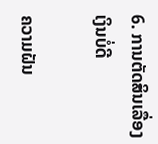6. ການຕັດສິນເລື່ອງເງິນບໍ່ດີ

ຄວາມຝັນ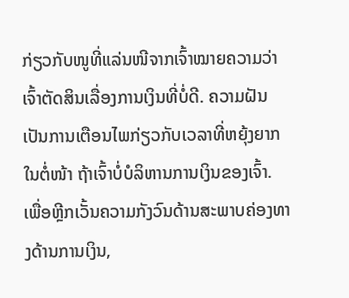ກ່ຽວກັບໜູທີ່ແລ່ນໜີຈາກເຈົ້າໝາຍຄວາມວ່າເຈົ້າຕັດສິນເລື່ອງການເງິນທີ່ບໍ່ດີ. ຄວາມຝັນເປັນການເຕືອນໄພກ່ຽວກັບເວລາທີ່ຫຍຸ້ງຍາກໃນຕໍ່ໜ້າ ຖ້າເຈົ້າບໍ່ບໍລິຫານການເງິນຂອງເຈົ້າ. ເພື່ອຫຼີກເວັ້ນຄວາມກັງວົນດ້ານສະພາບຄ່ອງທາງດ້ານການເງິນ,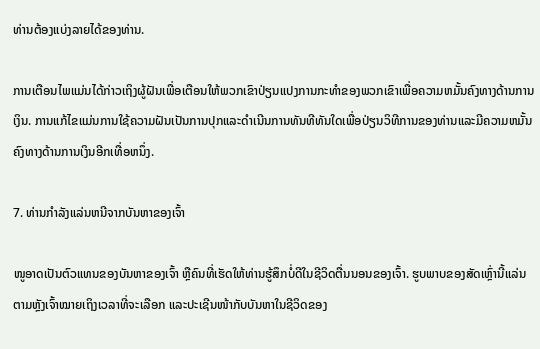ທ່ານຕ້ອງແບ່ງລາຍໄດ້ຂອງທ່ານ.

ການເຕືອນໄພແມ່ນໄດ້ກ່າວເຖິງຜູ້ຝັນເພື່ອເຕືອນໃຫ້ພວກເຂົາປ່ຽນແປງການກະທໍາຂອງພວກເຂົາເພື່ອຄວາມຫມັ້ນຄົງທາງດ້ານການເງິນ. ການແກ້ໄຂແມ່ນການໃຊ້ຄວາມຝັນເປັນການປຸກແລະດໍາເນີນການທັນທີທັນໃດເພື່ອປ່ຽນວິທີການຂອງທ່ານແລະມີຄວາມຫມັ້ນຄົງທາງດ້ານການເງິນອີກເທື່ອຫນຶ່ງ.

7. ທ່ານກໍາລັງແລ່ນຫນີຈາກບັນຫາຂອງເຈົ້າ

ໜູອາດເປັນຕົວແທນຂອງບັນຫາຂອງເຈົ້າ ຫຼືຄົນທີ່ເຮັດໃຫ້ທ່ານຮູ້ສຶກບໍ່ດີໃນຊີວິດຕື່ນນອນຂອງເຈົ້າ. ຮູບພາບຂອງສັດເຫຼົ່ານີ້ແລ່ນຕາມຫຼັງເຈົ້າໝາຍເຖິງເວລາທີ່ຈະເລືອກ ແລະປະເຊີນໜ້າກັບບັນຫາໃນຊີວິດຂອງ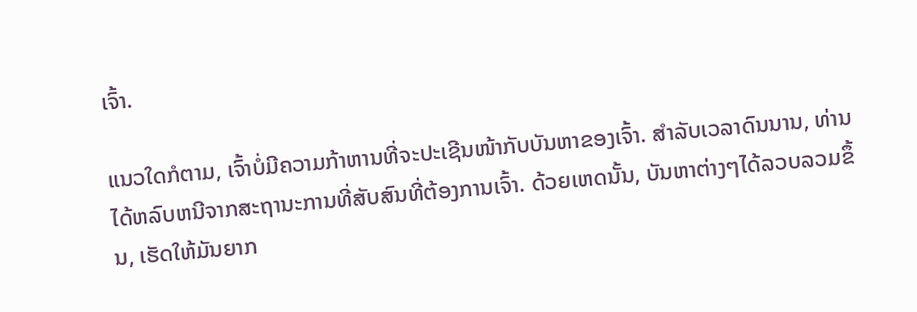ເຈົ້າ.

ແນວໃດກໍຕາມ, ເຈົ້າບໍ່ມີຄວາມກ້າຫານທີ່ຈະປະເຊີນໜ້າກັບບັນຫາຂອງເຈົ້າ. ສໍາລັບເວລາດົນນານ, ທ່ານໄດ້ຫລົບຫນີຈາກສະຖານະການທີ່ສັບສົນທີ່ຕ້ອງການເຈົ້າ. ດ້ວຍເຫດນັ້ນ, ບັນຫາຕ່າງໆໄດ້ລວບລວມຂຶ້ນ, ເຮັດໃຫ້ມັນຍາກ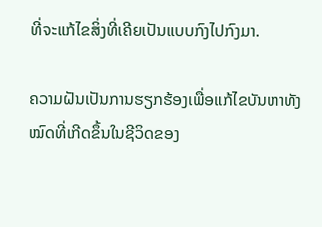ທີ່ຈະແກ້ໄຂສິ່ງທີ່ເຄີຍເປັນແບບກົງໄປກົງມາ.

ຄວາມຝັນເປັນການຮຽກຮ້ອງເພື່ອແກ້ໄຂບັນຫາທັງໝົດທີ່ເກີດຂຶ້ນໃນຊີວິດຂອງ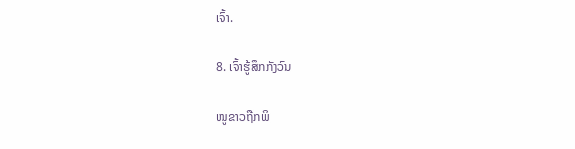ເຈົ້າ.

8. ເຈົ້າຮູ້ສຶກກັງວົນ

ໜູຂາວຖືກພິ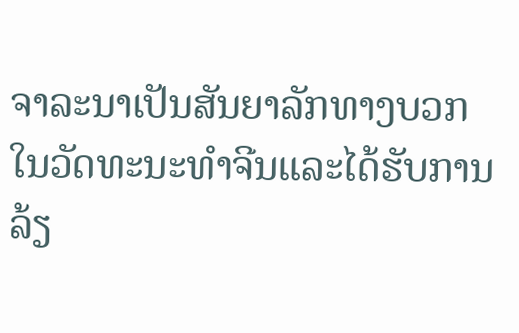ຈາລະນາເປັນສັນຍາລັກທາງບວກໃນວັດທະນະທໍາຈີນແລະໄດ້ຮັບການລ້ຽ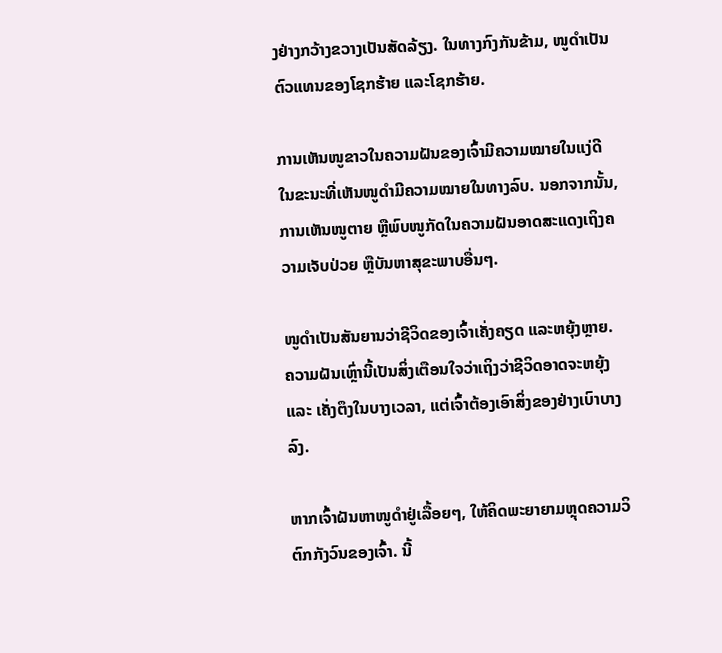ງຢ່າງກວ້າງຂວາງເປັນສັດລ້ຽງ. ໃນທາງກົງກັນຂ້າມ, ໜູດຳເປັນຕົວແທນຂອງໂຊກຮ້າຍ ແລະໂຊກຮ້າຍ.

ການເຫັນໜູຂາວໃນຄວາມຝັນຂອງເຈົ້າມີຄວາມໝາຍໃນແງ່ດີ ໃນຂະນະທີ່ເຫັນໜູດຳມີຄວາມໝາຍໃນທາງລົບ. ນອກຈາກນັ້ນ, ການເຫັນໜູຕາຍ ຫຼືພົບໜູກັດໃນຄວາມຝັນອາດສະແດງເຖິງຄວາມເຈັບປ່ວຍ ຫຼືບັນຫາສຸຂະພາບອື່ນໆ.

ໜູດຳເປັນສັນຍານວ່າຊີວິດຂອງເຈົ້າເຄັ່ງຄຽດ ແລະຫຍຸ້ງຫຼາຍ. ຄວາມຝັນເຫຼົ່ານີ້ເປັນສິ່ງເຕືອນໃຈວ່າເຖິງວ່າຊີວິດອາດຈະຫຍຸ້ງ ແລະ ເຄັ່ງຕຶງໃນບາງເວລາ, ແຕ່ເຈົ້າຕ້ອງເອົາສິ່ງຂອງຢ່າງເບົາບາງລົງ.

ຫາກເຈົ້າຝັນຫາໜູດຳຢູ່ເລື້ອຍໆ, ໃຫ້ຄິດພະຍາຍາມຫຼຸດຄວາມວິຕົກກັງວົນຂອງເຈົ້າ. ນີ້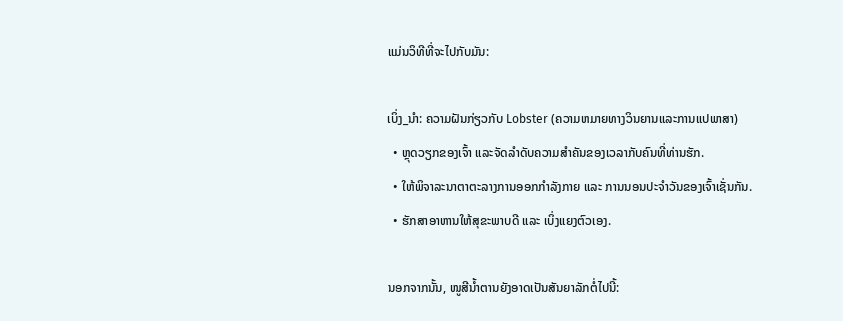ແມ່ນວິທີທີ່ຈະໄປກັບມັນ:

ເບິ່ງ_ນຳ: ຄວາມຝັນກ່ຽວກັບ Lobster (ຄວາມຫມາຍທາງວິນຍານແລະການແປພາສາ)
  • ຫຼຸດວຽກຂອງເຈົ້າ ແລະຈັດລໍາດັບຄວາມສໍາຄັນຂອງເວລາກັບຄົນທີ່ທ່ານຮັກ.
  • ໃຫ້ພິຈາລະນາຕາຕະລາງການອອກກຳລັງກາຍ ແລະ ການນອນປະຈໍາວັນຂອງເຈົ້າເຊັ່ນກັນ.
  • ຮັກສາອາຫານໃຫ້ສຸຂະພາບດີ ແລະ ເບິ່ງແຍງຕົວເອງ.

ນອກຈາກນັ້ນ, ໜູສີນ້ຳຕານຍັງອາດເປັນສັນຍາລັກຕໍ່ໄປນີ້: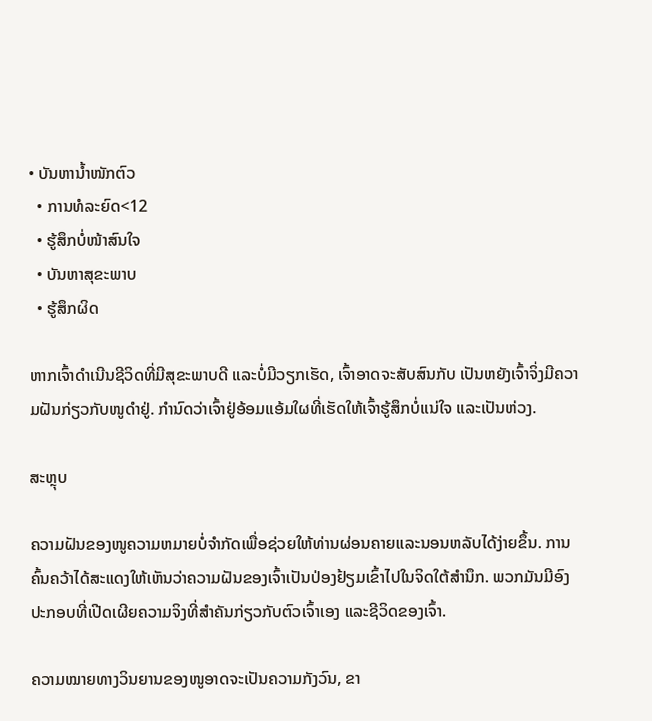• ບັນຫານ້ຳໜັກຕົວ
  • ການທໍລະຍົດ<12
  • ຮູ້ສຶກບໍ່ໜ້າສົນໃຈ
  • ບັນຫາສຸຂະພາບ
  • ຮູ້ສຶກຜິດ

ຫາກເຈົ້າດຳເນີນຊີວິດທີ່ມີສຸຂະພາບດີ ແລະບໍ່ມີວຽກເຮັດ, ເຈົ້າອາດຈະສັບສົນກັບ ເປັນຫຍັງເຈົ້າຈິ່ງມີຄວາມຝັນກ່ຽວກັບໜູດຳຢູ່. ກຳນົດວ່າເຈົ້າຢູ່ອ້ອມແອ້ມໃຜທີ່ເຮັດໃຫ້ເຈົ້າຮູ້ສຶກບໍ່ແນ່ໃຈ ແລະເປັນຫ່ວງ.

ສະຫຼຸບ

ຄວາມຝັນຂອງໜູຄວາມຫມາຍບໍ່ຈໍາກັດເພື່ອຊ່ວຍໃຫ້ທ່ານຜ່ອນຄາຍແລະນອນຫລັບໄດ້ງ່າຍຂຶ້ນ. ການຄົ້ນຄວ້າໄດ້ສະແດງໃຫ້ເຫັນວ່າຄວາມຝັນຂອງເຈົ້າເປັນປ່ອງຢ້ຽມເຂົ້າໄປໃນຈິດໃຕ້ສໍານຶກ. ພວກມັນມີອົງປະກອບທີ່ເປີດເຜີຍຄວາມຈິງທີ່ສຳຄັນກ່ຽວກັບຕົວເຈົ້າເອງ ແລະຊີວິດຂອງເຈົ້າ.

ຄວາມໝາຍທາງວິນຍານຂອງໜູອາດຈະເປັນຄວາມກັງວົນ, ຂາ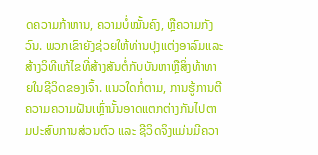ດຄວາມກ້າຫານ, ຄວາມບໍ່ໝັ້ນຄົງ, ຫຼືຄວາມກັງວົນ. ພວກເຂົາຍັງຊ່ວຍໃຫ້ທ່ານປຸງແຕ່ງອາລົມແລະສ້າງວິທີແກ້ໄຂທີ່ສ້າງສັນຕໍ່ກັບບັນຫາຫຼືສິ່ງທ້າທາຍໃນຊີວິດຂອງເຈົ້າ. ແນວໃດກໍ່ຕາມ, ການຮູ້ການຕີຄວາມຄວາມຝັນເຫຼົ່ານັ້ນອາດແຕກຕ່າງກັນໄປຕາມປະສົບການສ່ວນຕົວ ແລະ ຊີວິດຈິງແມ່ນມີຄວາ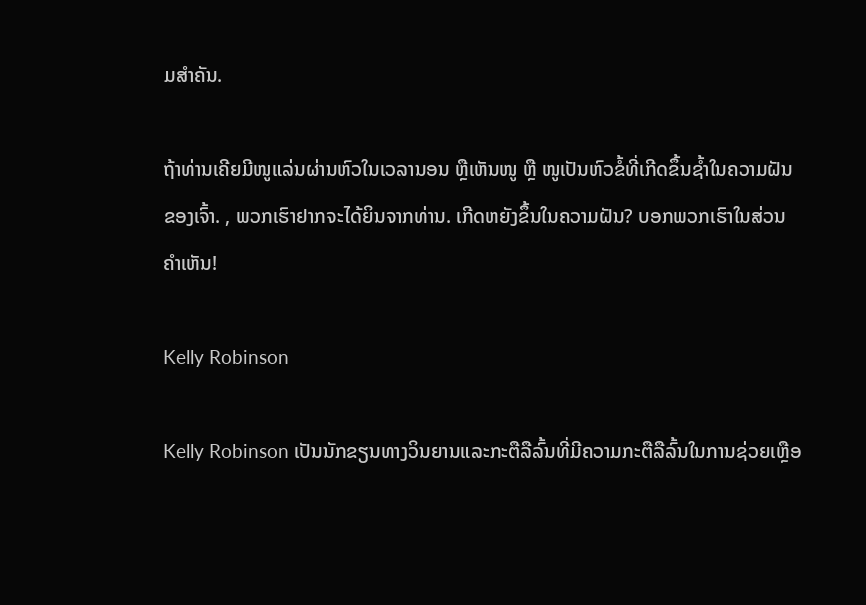ມສຳຄັນ.

ຖ້າທ່ານເຄີຍມີໜູແລ່ນຜ່ານຫົວໃນເວລານອນ ຫຼືເຫັນໜູ ຫຼື ໜູເປັນຫົວຂໍ້ທີ່ເກີດຂຶ້ນຊ້ຳໃນຄວາມຝັນຂອງເຈົ້າ. , ພວກເຮົາຢາກຈະໄດ້ຍິນຈາກທ່ານ. ເກີດຫຍັງຂຶ້ນໃນຄວາມຝັນ? ບອກພວກເຮົາໃນສ່ວນຄໍາເຫັນ!

Kelly Robinson

Kelly Robinson ເປັນນັກຂຽນທາງວິນຍານແລະກະຕືລືລົ້ນທີ່ມີຄວາມກະຕືລືລົ້ນໃນການຊ່ວຍເຫຼືອ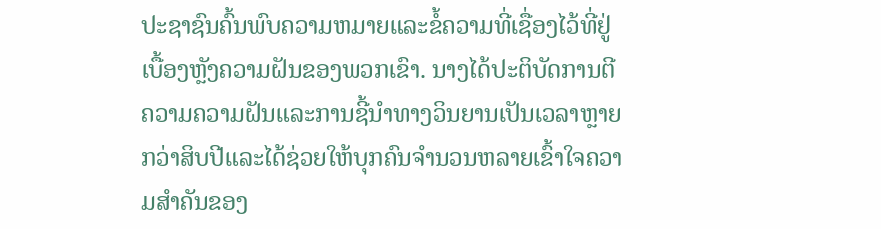ປະຊາຊົນຄົ້ນພົບຄວາມຫມາຍແລະຂໍ້ຄວາມທີ່ເຊື່ອງໄວ້ທີ່ຢູ່ເບື້ອງຫຼັງຄວາມຝັນຂອງພວກເຂົາ. ນາງໄດ້ປະຕິບັດການຕີຄວາມຄວາມຝັນແລະການຊີ້ນໍາທາງວິນຍານເປັນເວລາຫຼາຍກວ່າສິບປີແລະໄດ້ຊ່ວຍໃຫ້ບຸກຄົນຈໍານວນຫລາຍເຂົ້າໃຈຄວາມສໍາຄັນຂອງ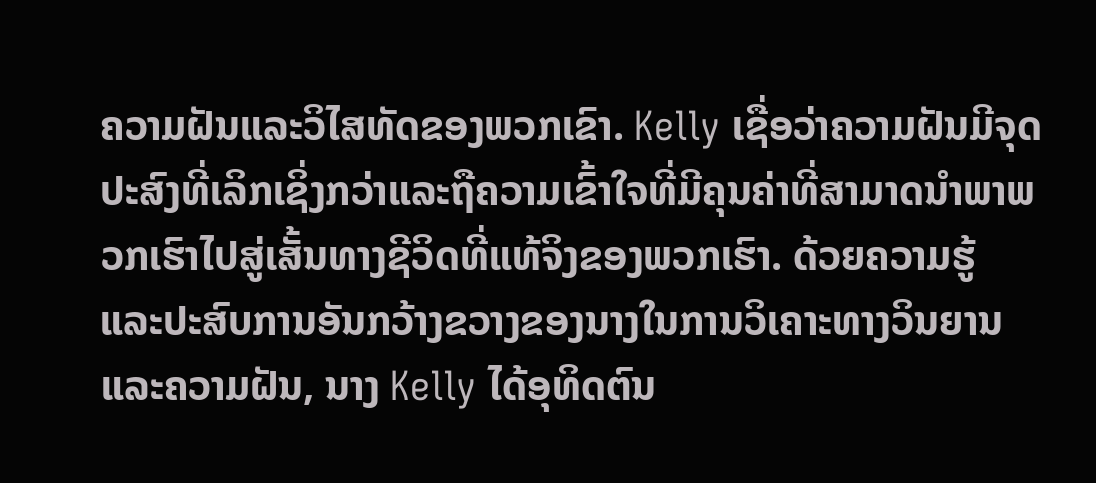ຄວາມຝັນແລະວິໄສທັດຂອງພວກເຂົາ. Kelly ເຊື່ອວ່າຄວາມຝັນມີຈຸດປະສົງທີ່ເລິກເຊິ່ງກວ່າແລະຖືຄວາມເຂົ້າໃຈທີ່ມີຄຸນຄ່າທີ່ສາມາດນໍາພາພວກເຮົາໄປສູ່ເສັ້ນທາງຊີວິດທີ່ແທ້ຈິງຂອງພວກເຮົາ. ດ້ວຍຄວາມຮູ້ ແລະປະສົບການອັນກວ້າງຂວາງຂອງນາງໃນການວິເຄາະທາງວິນຍານ ແລະຄວາມຝັນ, ນາງ Kelly ໄດ້ອຸທິດຕົນ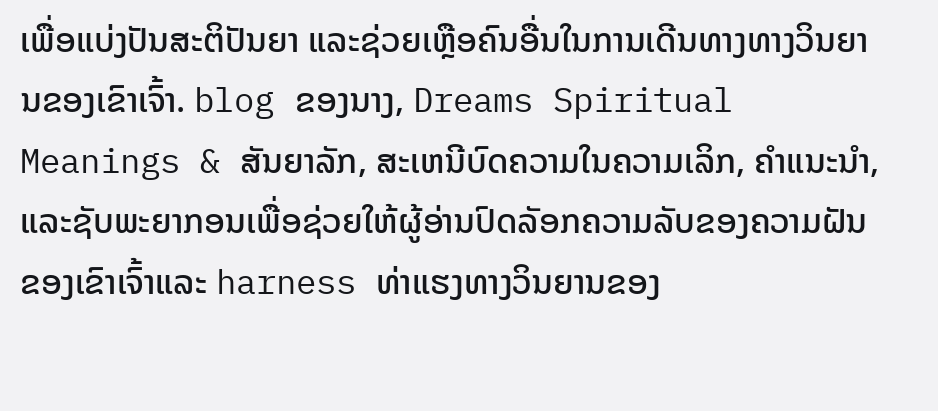ເພື່ອແບ່ງປັນສະຕິປັນຍາ ແລະຊ່ວຍເຫຼືອຄົນອື່ນໃນການເດີນທາງທາງວິນຍານຂອງເຂົາເຈົ້າ. blog ຂອງນາງ, Dreams Spiritual Meanings & ສັນຍາລັກ, ສະເຫນີບົດຄວາມໃນຄວາມເລິກ, ຄໍາແນະນໍາ, ແລະຊັບພະຍາກອນເພື່ອຊ່ວຍໃຫ້ຜູ້ອ່ານປົດລັອກຄວາມລັບຂອງຄວາມຝັນຂອງເຂົາເຈົ້າແລະ harness ທ່າແຮງທາງວິນຍານຂອງ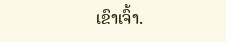ເຂົາເຈົ້າ.